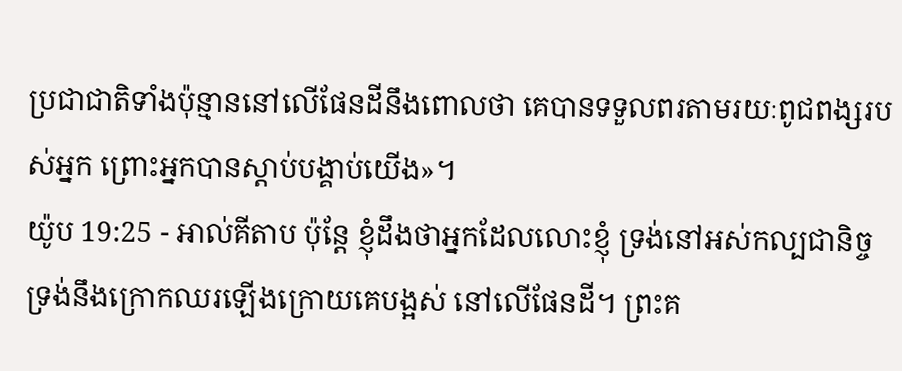ប្រជាជាតិទាំងប៉ុន្មាននៅលើផែនដីនឹងពោលថា គេបានទទួលពរតាមរយៈពូជពង្សរបស់អ្នក ព្រោះអ្នកបានស្តាប់បង្គាប់យើង»។
យ៉ូប 19:25 - អាល់គីតាប ប៉ុន្តែ ខ្ញុំដឹងថាអ្នកដែលលោះខ្ញុំ ទ្រង់នៅអស់កល្បជានិច្ច ទ្រង់នឹងក្រោកឈរឡើងក្រោយគេបង្អស់ នៅលើផែនដី។ ព្រះគ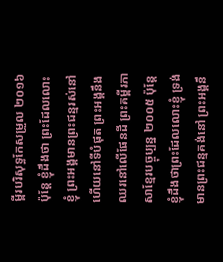ម្ពីរបរិសុទ្ធកែសម្រួល ២០១៦ ប៉ុន្តែ ខ្ញុំដឹងថា ព្រះដែលលោះខ្ញុំ ព្រះអង្គមានព្រះជន្មរស់នៅ ហើយនៅទីបំផុត ព្រះអង្គនឹងឈរនៅលើផែនដី ព្រះគម្ពីរភាសាខ្មែរបច្ចុប្បន្ន ២០០៥ ប៉ុន្តែ ខ្ញុំដឹងថាព្រះដែលលោះខ្ញុំ ទ្រង់មានព្រះជន្មគង់នៅ ព្រះអង្គនឹ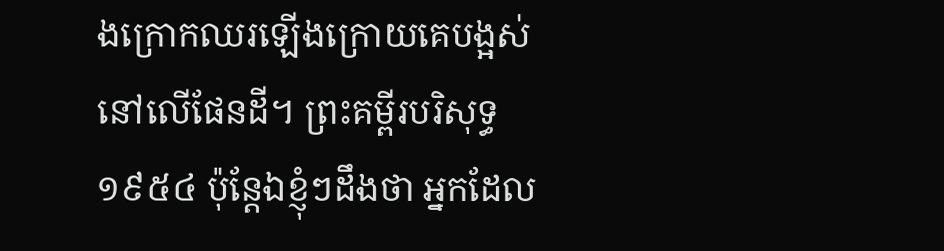ងក្រោកឈរឡើងក្រោយគេបង្អស់ នៅលើផែនដី។ ព្រះគម្ពីរបរិសុទ្ធ ១៩៥៤ ប៉ុន្តែឯខ្ញុំៗដឹងថា អ្នកដែល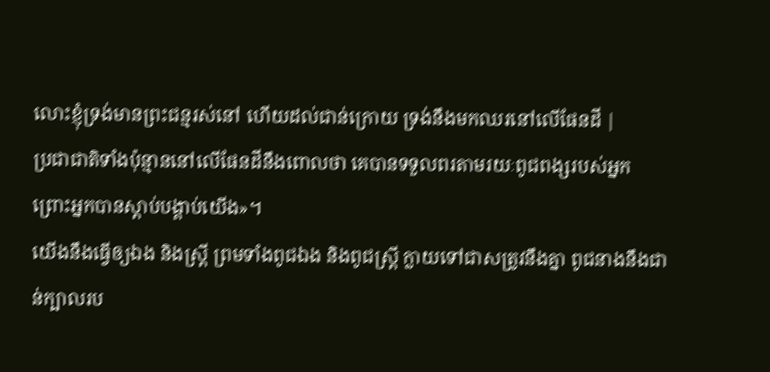លោះខ្ញុំទ្រង់មានព្រះជន្មរស់នៅ ហើយដល់ជាន់ក្រោយ ទ្រង់នឹងមកឈរនៅលើផែនដី |
ប្រជាជាតិទាំងប៉ុន្មាននៅលើផែនដីនឹងពោលថា គេបានទទួលពរតាមរយៈពូជពង្សរបស់អ្នក ព្រោះអ្នកបានស្តាប់បង្គាប់យើង»។
យើងនឹងធ្វើឲ្យឯង និងស្ត្រី ព្រមទាំងពូជឯង និងពូជស្ត្រី ក្លាយទៅជាសត្រូវនឹងគ្នា ពូជនាងនឹងជាន់ក្បាលរប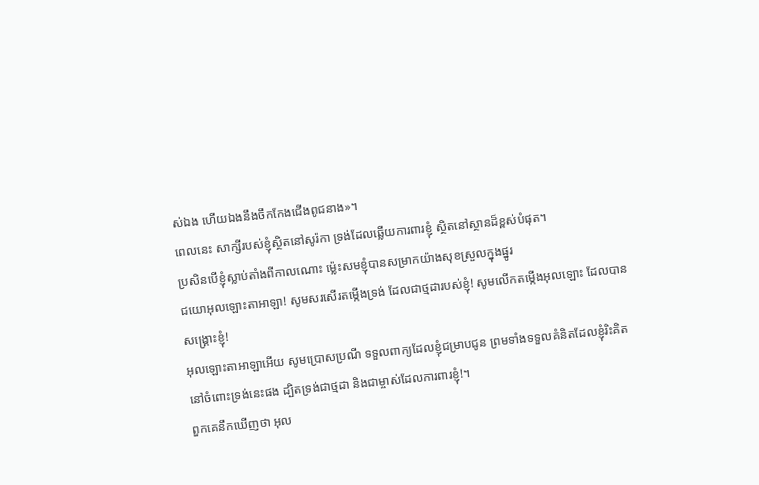ស់ឯង ហើយឯងនឹងចឹកកែងជើងពូជនាង»។
ពេលនេះ សាក្សីរបស់ខ្ញុំស្ថិតនៅសូរ៉កា ទ្រង់ដែលឆ្លើយការពារខ្ញុំ ស្ថិតនៅស្ថានដ៏ខ្ពស់បំផុត។
ប្រសិនបើខ្ញុំស្លាប់តាំងពីកាលណោះ ម៉្លេះសមខ្ញុំបានសម្រាកយ៉ាងសុខស្រួលក្នុងផ្នូរ
ជយោអុលឡោះតាអាឡា! សូមសរសើរតម្កើងទ្រង់ ដែលជាថ្មដារបស់ខ្ញុំ! សូមលើកតម្កើងអុលឡោះ ដែលបានសង្គ្រោះខ្ញុំ!
អុលឡោះតាអាឡាអើយ សូមប្រោសប្រណី ទទួលពាក្យដែលខ្ញុំជម្រាបជូន ព្រមទាំងទទួលគំនិតដែលខ្ញុំរិះគិត នៅចំពោះទ្រង់នេះផង ដ្បិតទ្រង់ជាថ្មដា និងជាម្ចាស់ដែលការពារខ្ញុំ!។
ពួកគេនឹកឃើញថា អុល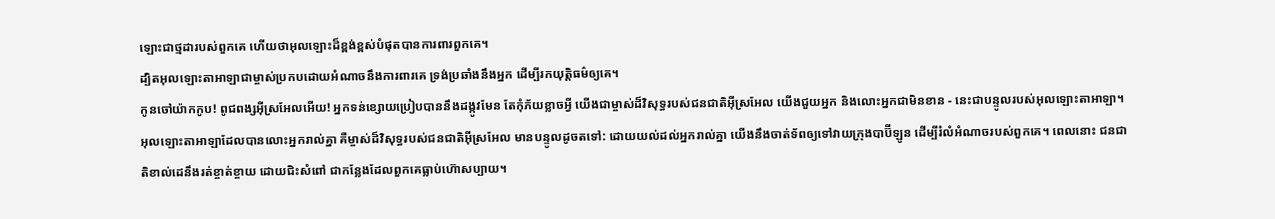ឡោះជាថ្មដារបស់ពួកគេ ហើយថាអុលឡោះដ៏ខ្ពង់ខ្ពស់បំផុតបានការពារពួកគេ។
ដ្បិតអុលឡោះតាអាឡាជាម្ចាស់ប្រកបដោយអំណាចនឹងការពារគេ ទ្រង់ប្រឆាំងនឹងអ្នក ដើម្បីរកយុត្តិធម៌ឲ្យគេ។
កូនចៅយ៉ាកកូប! ពូជពង្សអ៊ីស្រអែលអើយ! អ្នកទន់ខ្សោយប្រៀបបាននឹងដង្កូវមែន តែកុំភ័យខ្លាចអ្វី យើងជាម្ចាស់ដ៏វិសុទ្ធរបស់ជនជាតិអ៊ីស្រអែល យើងជួយអ្នក និងលោះអ្នកជាមិនខាន - នេះជាបន្ទូលរបស់អុលឡោះតាអាឡា។
អុលឡោះតាអាឡាដែលបានលោះអ្នករាល់គ្នា គឺម្ចាស់ដ៏វិសុទ្ធរបស់ជនជាតិអ៊ីស្រអែល មានបន្ទូលដូចតទៅ: ដោយយល់ដល់អ្នករាល់គ្នា យើងនឹងចាត់ទ័ពឲ្យទៅវាយក្រុងបាប៊ីឡូន ដើម្បីរំលំអំណាចរបស់ពួកគេ។ ពេលនោះ ជនជាតិខាល់ដេនឹងរត់ខ្ចាត់ខ្ចាយ ដោយជិះសំពៅ ជាកន្លែងដែលពួកគេធ្លាប់ហ៊ោសប្បាយ។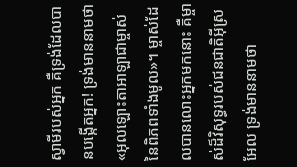ស្វាមីរបស់អ្នក គឺទ្រង់ដែលបានបង្កើតអ្នក! ទ្រង់មាននាមថា «អុលឡោះតាអាឡាជាម្ចាស់នៃពិភពទាំងមូល»។ ម្ចាស់ដែលបានលោះអ្នកមកនោះ គឺម្ចាស់ដ៏វិសុទ្ធរបស់ជនជាតិអ៊ីស្រអែល ទ្រង់មាននាមថា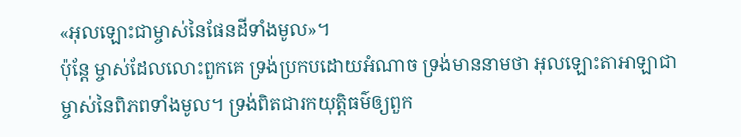«អុលឡោះជាម្ចាស់នៃផែនដីទាំងមូល»។
ប៉ុន្តែ ម្ចាស់ដែលលោះពួកគេ ទ្រង់ប្រកបដោយអំណាច ទ្រង់មាននាមថា អុលឡោះតាអាឡាជាម្ចាស់នៃពិភពទាំងមូល។ ទ្រង់ពិតជារកយុត្តិធម៌ឲ្យពួក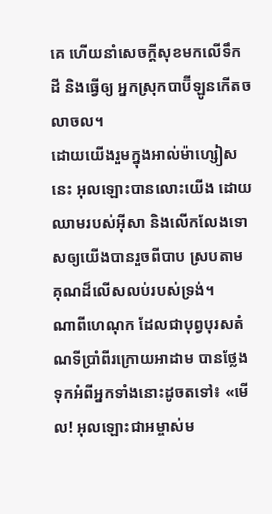គេ ហើយនាំសេចក្ដីសុខមកលើទឹកដី និងធ្វើឲ្យ អ្នកស្រុកបាប៊ីឡូនកើតចលាចល។
ដោយយើងរួមក្នុងអាល់ម៉ាហ្សៀសនេះ អុលឡោះបានលោះយើង ដោយឈាមរបស់អ៊ីសា និងលើកលែងទោសឲ្យយើងបានរួចពីបាប ស្របតាមគុណដ៏លើសលប់របស់ទ្រង់។
ណាពីហេណុក ដែលជាបុព្វបុរសតំណទីប្រាំពីរក្រោយអាដាម បានថ្លែងទុកអំពីអ្នកទាំងនោះដូចតទៅ៖ «មើល! អុលឡោះជាអម្ចាស់ម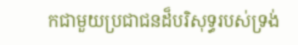កជាមួយប្រជាជនដ៏បរិសុទ្ធរបស់ទ្រង់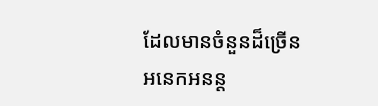ដែលមានចំនួនដ៏ច្រើនអនេកអនន្ដ